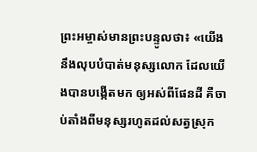ព្រះអម្ចាស់មានព្រះបន្ទូលថា៖ «យើងនឹងលុបបំបាត់មនុស្សលោក ដែលយើងបានបង្កើតមក ឲ្យអស់ពីផែនដី គឺចាប់តាំងពីមនុស្សរហូតដល់សត្វស្រុក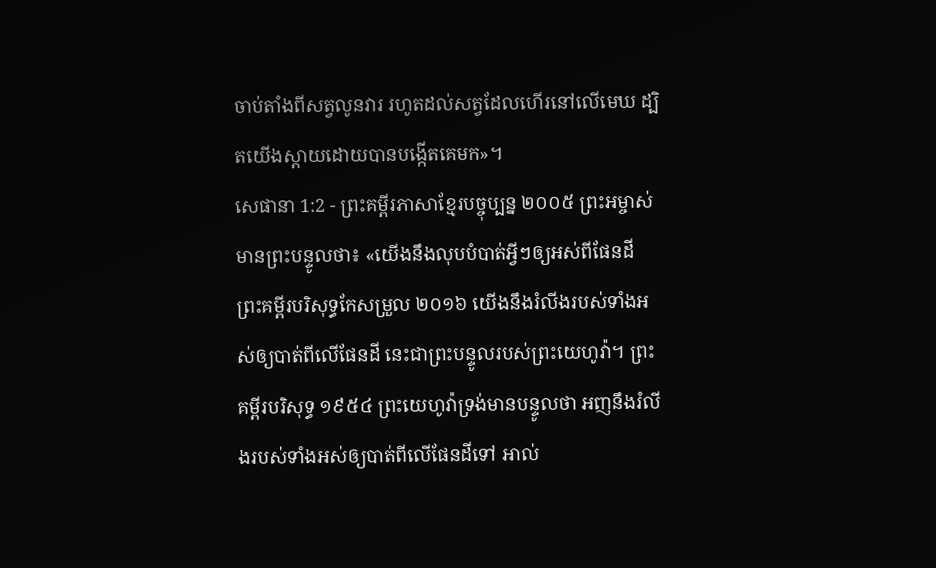ចាប់តាំងពីសត្វលូនវារ រហូតដល់សត្វដែលហើរនៅលើមេឃ ដ្បិតយើងស្ដាយដោយបានបង្កើតគេមក»។
សេផានា 1:2 - ព្រះគម្ពីរភាសាខ្មែរបច្ចុប្បន្ន ២០០៥ ព្រះអម្ចាស់មានព្រះបន្ទូលថា៖ «យើងនឹងលុបបំបាត់អ្វីៗឲ្យអស់ពីផែនដី ព្រះគម្ពីរបរិសុទ្ធកែសម្រួល ២០១៦ យើងនឹងរំលីងរបស់ទាំងអស់ឲ្យបាត់ពីលើផែនដី នេះជាព្រះបន្ទូលរបស់ព្រះយេហូវ៉ា។ ព្រះគម្ពីរបរិសុទ្ធ ១៩៥៤ ព្រះយេហូវ៉ាទ្រង់មានបន្ទូលថា អញនឹងរំលីងរបស់ទាំងអស់ឲ្យបាត់ពីលើផែនដីទៅ អាល់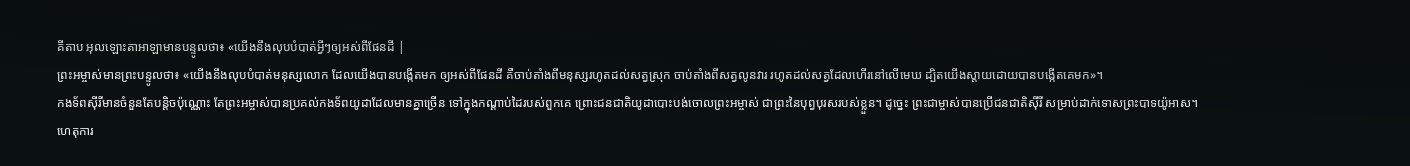គីតាប អុលឡោះតាអាឡាមានបន្ទូលថា៖ «យើងនឹងលុបបំបាត់អ្វីៗឲ្យអស់ពីផែនដី |
ព្រះអម្ចាស់មានព្រះបន្ទូលថា៖ «យើងនឹងលុបបំបាត់មនុស្សលោក ដែលយើងបានបង្កើតមក ឲ្យអស់ពីផែនដី គឺចាប់តាំងពីមនុស្សរហូតដល់សត្វស្រុក ចាប់តាំងពីសត្វលូនវារ រហូតដល់សត្វដែលហើរនៅលើមេឃ ដ្បិតយើងស្ដាយដោយបានបង្កើតគេមក»។
កងទ័ពស៊ីរីមានចំនួនតែបន្តិចប៉ុណ្ណោះ តែព្រះអម្ចាស់បានប្រគល់កងទ័ពយូដាដែលមានគ្នាច្រើន ទៅក្នុងកណ្ដាប់ដៃរបស់ពួកគេ ព្រោះជនជាតិយូដាបោះបង់ចោលព្រះអម្ចាស់ ជាព្រះនៃបុព្វបុរសរបស់ខ្លួន។ ដូច្នេះ ព្រះជាម្ចាស់បានប្រើជនជាតិស៊ីរី សម្រាប់ដាក់ទោសព្រះបាទយ៉ូអាស។
ហេតុការ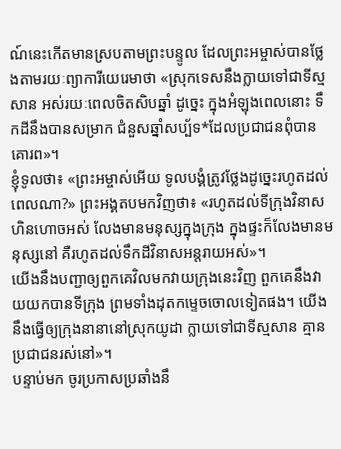ណ៍នេះកើតមានស្របតាមព្រះបន្ទូល ដែលព្រះអម្ចាស់បានថ្លែងតាមរយៈព្យាការីយេរេមាថា «ស្រុកទេសនឹងក្លាយទៅជាទីស្មសាន អស់រយៈពេលចិតសិបឆ្នាំ ដូច្នេះ ក្នុងអំឡុងពេលនោះ ទឹកដីនឹងបានសម្រាក ជំនួសឆ្នាំសប្ប័ទ*ដែលប្រជាជនពុំបានគោរព»។
ខ្ញុំទូលថា៖ «ព្រះអម្ចាស់អើយ ទូលបង្គំត្រូវថ្លែងដូច្នេះរហូតដល់ពេលណា?» ព្រះអង្គតបមកវិញថា៖ «រហូតដល់ទីក្រុងវិនាសហិនហោចអស់ លែងមានមនុស្សក្នុងក្រុង ក្នុងផ្ទះក៏លែងមានមនុស្សនៅ គឺរហូតដល់ទឹកដីវិនាសអន្តរាយអស់»។
យើងនឹងបញ្ជាឲ្យពួកគេវិលមកវាយក្រុងនេះវិញ ពួកគេនឹងវាយយកបានទីក្រុង ព្រមទាំងដុតកម្ទេចចោលទៀតផង។ យើងនឹងធ្វើឲ្យក្រុងនានានៅស្រុកយូដា ក្លាយទៅជាទីស្មសាន គ្មានប្រជាជនរស់នៅ»។
បន្ទាប់មក ចូរប្រកាសប្រឆាំងនឹ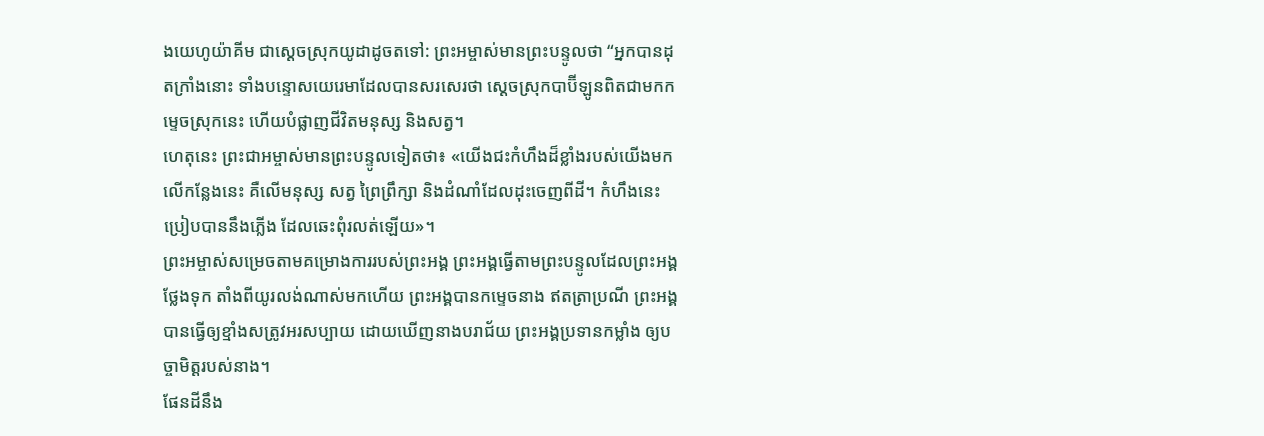ងយេហូយ៉ាគីម ជាស្ដេចស្រុកយូដាដូចតទៅ: ព្រះអម្ចាស់មានព្រះបន្ទូលថា “អ្នកបានដុតក្រាំងនោះ ទាំងបន្ទោសយេរេមាដែលបានសរសេរថា ស្ដេចស្រុកបាប៊ីឡូនពិតជាមកកម្ទេចស្រុកនេះ ហើយបំផ្លាញជីវិតមនុស្ស និងសត្វ។
ហេតុនេះ ព្រះជាអម្ចាស់មានព្រះបន្ទូលទៀតថា៖ «យើងជះកំហឹងដ៏ខ្លាំងរបស់យើងមកលើកន្លែងនេះ គឺលើមនុស្ស សត្វ ព្រៃព្រឹក្សា និងដំណាំដែលដុះចេញពីដី។ កំហឹងនេះប្រៀបបាននឹងភ្លើង ដែលឆេះពុំរលត់ឡើយ»។
ព្រះអម្ចាស់សម្រេចតាមគម្រោងការរបស់ព្រះអង្គ ព្រះអង្គធ្វើតាមព្រះបន្ទូលដែលព្រះអង្គថ្លែងទុក តាំងពីយូរលង់ណាស់មកហើយ ព្រះអង្គបានកម្ទេចនាង ឥតត្រាប្រណី ព្រះអង្គបានធ្វើឲ្យខ្មាំងសត្រូវអរសប្បាយ ដោយឃើញនាងបរាជ័យ ព្រះអង្គប្រទានកម្លាំង ឲ្យបច្ចាមិត្តរបស់នាង។
ផែនដីនឹង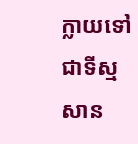ក្លាយទៅជាទីស្មសាន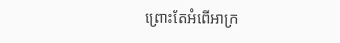ព្រោះតែអំពើអាក្រ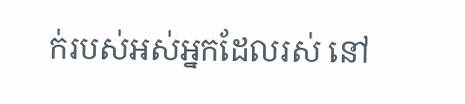ក់របស់អស់អ្នកដែលរស់ នៅ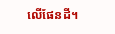លើផែនដី។